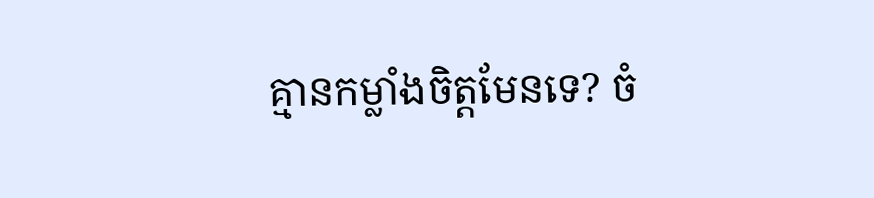គ្មានកម្លាំងចិត្តមែនទេ? ចំ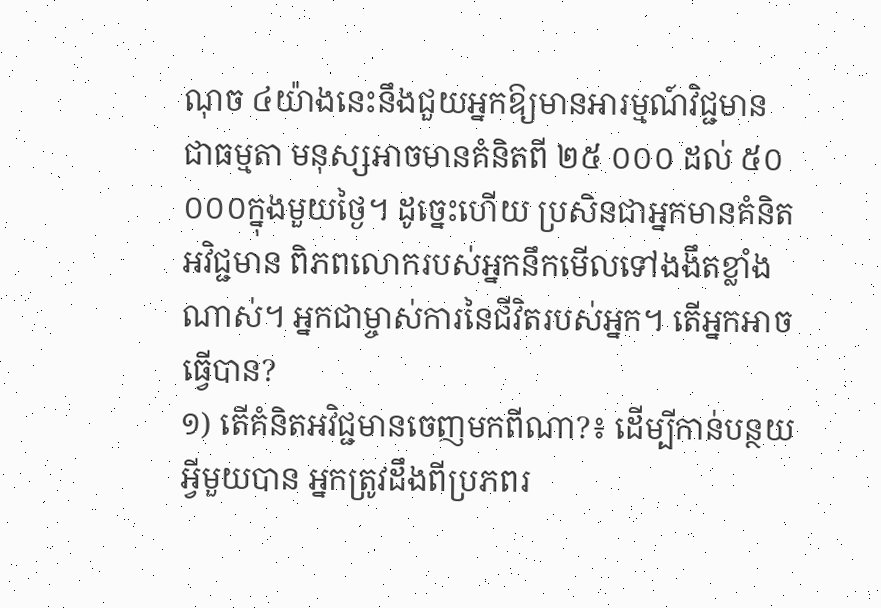ណុច ៤យ៉ាងនេះនឹងជួយអ្នកឱ្យមានអារម្មណ៍វិជ្ជមាន
ជាធម្មតា មនុស្សអាចមានគំនិតពី ២៥ ០០០ ដល់ ៥០ ០០០ក្នុងមួយថ្ងៃ។ ដូច្នេះហើយ ប្រសិនជាអ្នកមានគំនិតអវិជ្ជមាន ពិភពលោករបស់អ្នកនឹកមើលទៅងងឹតខ្លាំងណាស់។ អ្នកជាម្ចាស់ការនៃជីវិតរបស់អ្នក។ តើអ្នកអាចធ្វើបាន?
១) តើគំនិតអវិជ្ជមានចេញមកពីណា?៖ ដើម្បីកាន់បន្ថយអ្វីមួយបាន អ្នកត្រូវដឹងពីប្រភពរ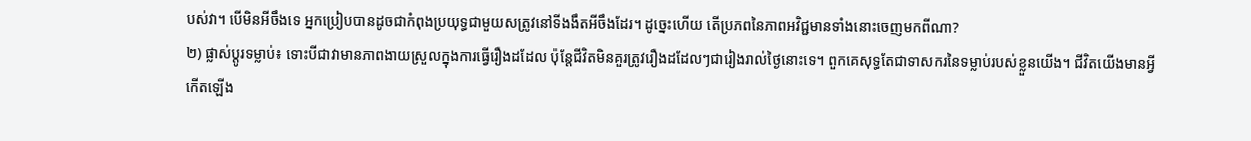បស់វា។ បើមិនអីចឹងទេ អ្នកប្រៀបបានដូចជាកំពុងប្រយុទ្ធជាមួយសត្រូវនៅទីងងឹតអីចឹងដែរ។ ដូច្នេះហើយ តើប្រភពនៃភាពអវិជ្ជមានទាំងនោះចេញមកពីណា?
២) ផ្លាស់ប្តូរទម្លាប់៖ ទោះបីជាវាមានភាពងាយស្រួលក្នុងការធ្វើរឿងដដែល ប៉ុន្តែជីវិតមិនគួរត្រូវរឿងដដែលៗជារៀងរាល់ថ្ងៃនោះទេ។ ពួកគេសុទ្ធតែជាទាសករនៃទម្លាប់របស់ខ្លួនយើង។ ជីវិតយើងមានអ្វីកើតឡើង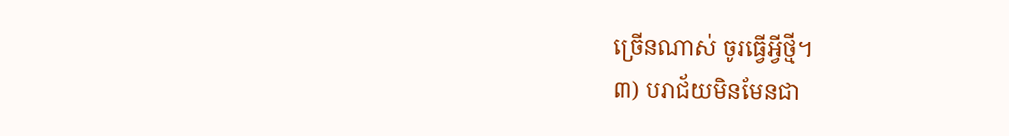ច្រើនណាស់ ចូរធ្វើអ្វីថ្មី។
៣) បរាជ័យមិនមែនជា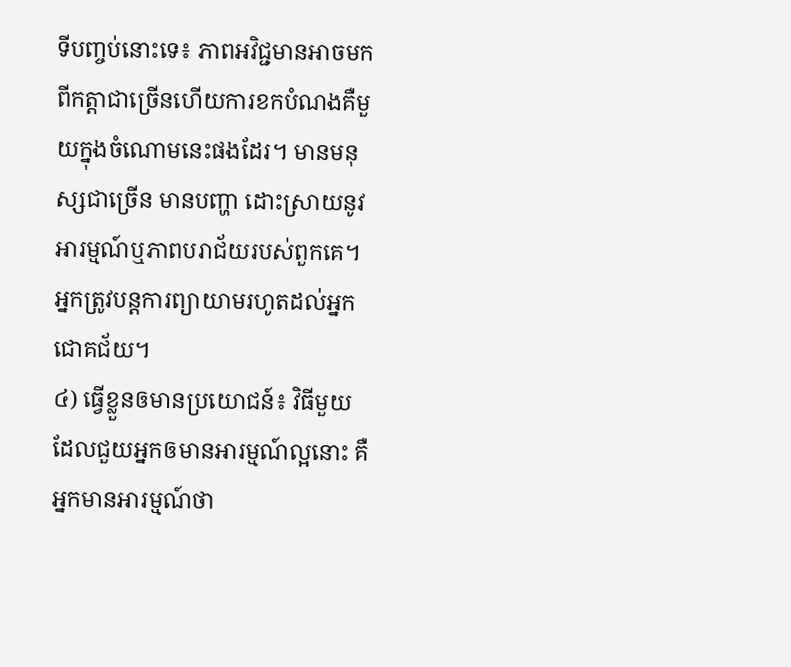ទីបញ្ចប់នោះទេ៖ ភាពអវិជ្ជមានអាចមកពីកត្តាជាច្រើនហើយការខកបំណងគឺមួយក្នុងចំណោមនេះផងដែរ។ មានមនុស្សជាច្រើន មានបញ្ហា ដោះស្រាយនូវអារម្មណ៍ឬភាពបរាជ័យរបស់ពួកគេ។ អ្នកត្រូវបន្តការព្យាយាមរហូតដល់អ្នកជោគជ័យ។
៤) ធ្វើខ្លួនឲមានប្រយោជន៍៖ វិធីមួយដែលជួយអ្នកឲមានអារម្មណ៍ល្អនោះ គឺអ្នកមានអារម្មណ៍ថា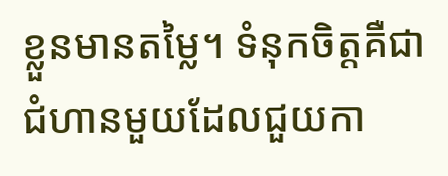ខ្លួនមានតម្លៃ។ ទំនុកចិត្តគឺជាជំហានមួយដែលជួយកា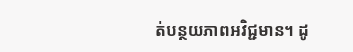ត់បន្ថយភាពអវិជ្ជមាន។ ដូ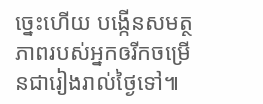ច្នេះហើយ បង្កើនសមត្ថភាពរបស់អ្នកឲរីកចម្រើនជារៀងរាល់ថ្ងៃទៅ៕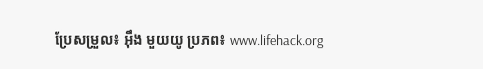ប្រែសម្រួល៖ អុឹង មួយយូ ប្រភព៖ www.lifehack.org